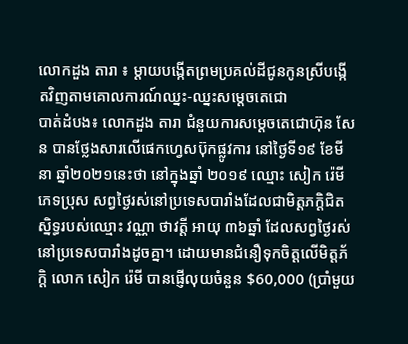លោកដួង តារា ៖ ម្តាយបង្កើតព្រមប្រគល់ដីជូនកូនស្រីបង្កើតវិញតាមគោលការណ៍ឈ្នះ-ឈ្នះសម្តេចតេជោ
បាត់ដំបង៖ លោកដួង តារា ជំនួយការសម្តេចតេជោហ៊ុន សែន បានថ្លែងសារលើផេកហ្វេសប៊ុកផ្លូវការ នៅថ្ងៃទី១៩ ខែមីនា ឆ្នាំ២០២១នេះថា នៅក្នុងឆ្នាំ ២០១៩ ឈ្មោះ សៀក រ៉េមី ភេទប្រុស សព្វថ្ងៃរស់នៅប្រទេសបារាំងដែលជាមិត្តភក្តិជិតស្និទ្ធរបស់ឈ្មោះ វណ្ណា ថាវត្តី អាយុ ៣៦ឆ្នាំ ដែលសព្វថ្ងៃរស់នៅប្រទេសបារាំងដូចគ្នា។ ដោយមានជំនឿទុកចិត្តលើមិត្តភ័ក្តិ លោក សៀក រ៉េមី បានផ្ញើលុយចំនួន $60,000 (ប្រាំមួយ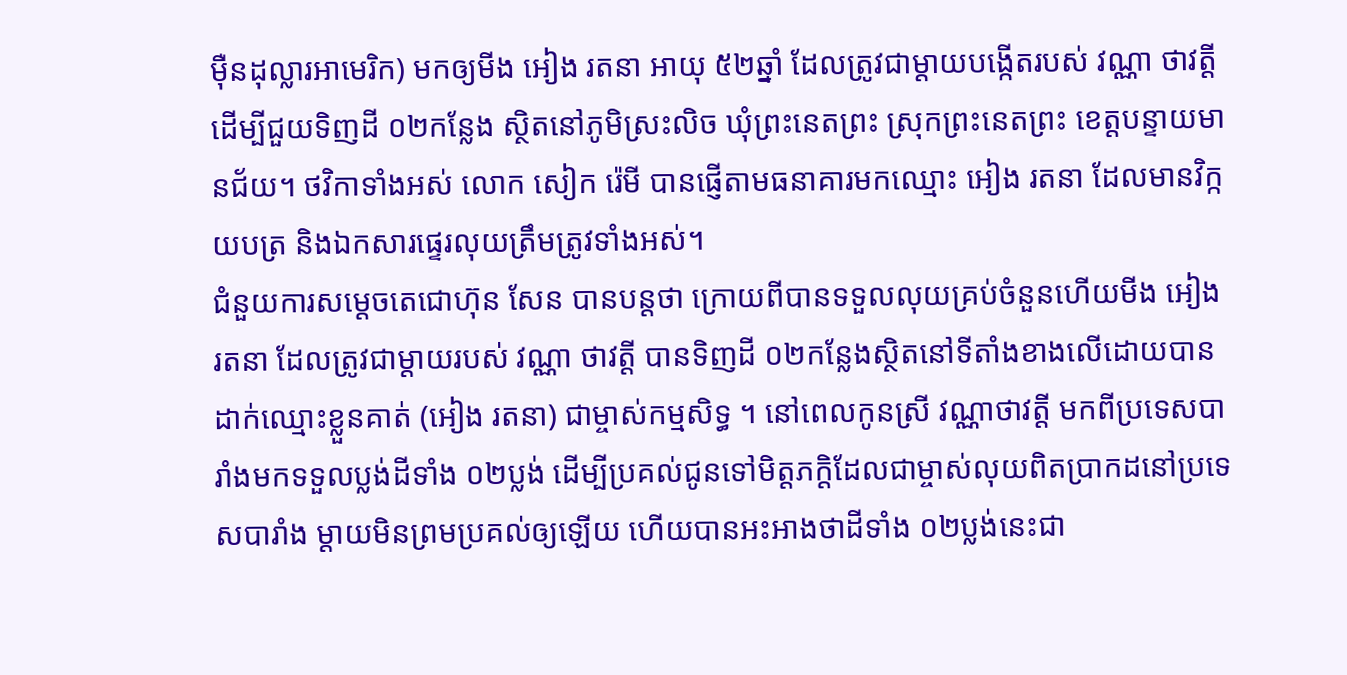ម៉ឺនដុល្លារអាមេរិក) មកឲ្យមីង អៀង រតនា អាយុ ៥២ឆ្នាំ ដែលត្រូវជាម្តាយបង្កើតរបស់ វណ្ណា ថាវត្តី ដើម្បីជួយទិញដី ០២កន្លែង ស្ថិតនៅភូមិស្រះលិច ឃុំព្រះនេតព្រះ ស្រុកព្រះនេតព្រះ ខេត្តបន្ទាយមានជ័យ។ ថវិកាទាំងអស់ លោក សៀក រ៉េមី បានផ្ញើតាមធនាគារមកឈ្មោះ អៀង រតនា ដែលមានវិក្កយបត្រ និងឯកសារផ្ទេរលុយត្រឹមត្រូវទាំងអស់។
ជំនួយការសម្តេចតេជោហ៊ុន សែន បានបន្តថា ក្រោយពីបានទទួលលុយគ្រប់ចំនួនហើយមីង អៀង រតនា ដែលត្រូវជាម្តាយរបស់ វណ្ណា ថាវត្តី បានទិញដី ០២កន្លែងស្ថិតនៅទីតាំងខាងលើដោយបានដាក់ឈ្មោះខ្លួនគាត់ (អៀង រតនា) ជាម្ចាស់កម្មសិទ្ធ ។ នៅពេលកូនស្រី វណ្ណាថាវត្តី មកពីប្រទេសបារាំងមកទទួលប្លង់ដីទាំង ០២ប្លង់ ដើម្បីប្រគល់ជូនទៅមិត្តភក្តិដែលជាម្ចាស់លុយពិតប្រាកដនៅប្រទេសបារាំង ម្តាយមិនព្រមប្រគល់ឲ្យឡើយ ហើយបានអះអាងថាដីទាំង ០២ប្លង់នេះជា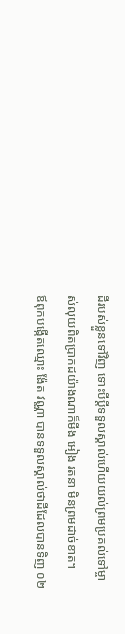ដីរបស់ខ្លួនទៅវិញ ទោះបីប្តីទទួលស្គាល់ហើយយល់ព្រមប្រគល់ទៅម្ចាស់លុយពិតប្រាកដយ៉ាងណាក៏មីង អៀង រតនា មិនព្រមដាច់ខាត។
ឪពុកបង្កើតឈ្មោះ ង៉ែត វណ្ណា បានទទួលស្គាល់ថាដីដែលបានទិញ ០២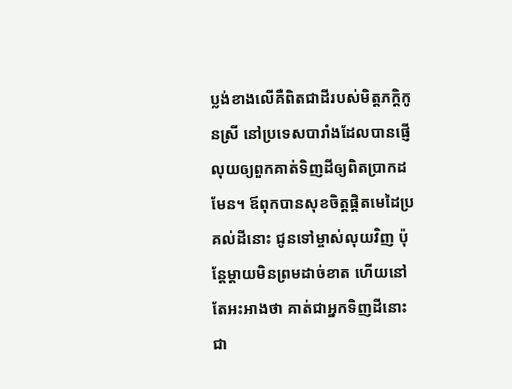ប្លង់ខាងលើគឺពិតជាដីរបស់មិត្តភក្តិកូនស្រី នៅប្រទេសបារាំងដែលបានផ្ញើលុយឲ្យពួកគាត់ទិញដីឲ្យពិតប្រាកដមែន។ ឪពុកបានសុខចិត្តផ្តិតមេដៃប្រគល់ដីនោះ ជូនទៅម្ចាស់លុយវិញ ប៉ុន្តែម្តាយមិនព្រមដាច់ខាត ហើយនៅតែអះអាងថា គាត់ជាអ្នកទិញដីនោះជា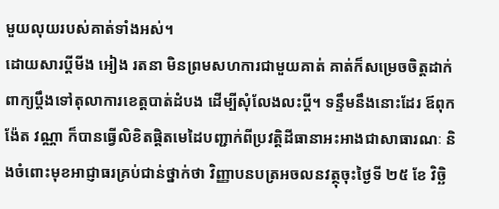មួយលុយរបស់គាត់ទាំងអស់។
ដោយសារប្តីមីង អៀង រតនា មិនព្រមសហការជាមួយគាត់ គាត់ក៏សម្រេចចិត្តដាក់ពាក្យប្តឹងទៅតុលាការខេត្តបាត់ដំបង ដើម្បីសុំលែងលះប្តី។ ទន្ទឹមនឹងនោះដែរ ឪពុក ង៉ែត វណ្ណា ក៏បានធ្វើលិខិតផ្តិតមេដៃបញ្ជាក់ពីប្រវត្តិដីធានាអះអាងជាសាធារណៈ និងចំពោះមុខអាជ្ញាធរគ្រប់ជាន់ថ្នាក់ថា វិញ្ញាបនបត្រអចលនវត្ថុចុះថ្ងៃទី ២៥ ខែ វិច្ឆិ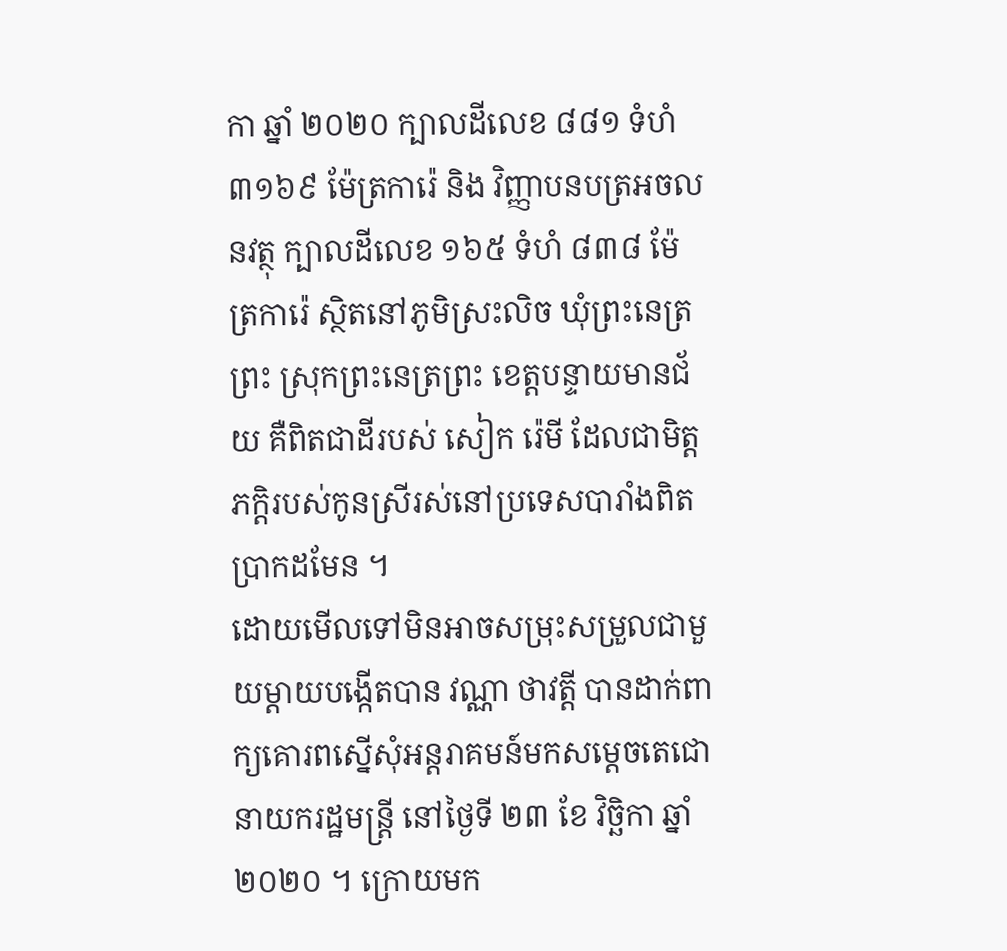កា ឆ្នាំ ២០២០ ក្បាលដីលេខ ៨៨១ ទំហំ ៣១៦៩ ម៉ែត្រការ៉េ និង វិញ្ញាបនបត្រអចលនវត្ថុ ក្បាលដីលេខ ១៦៥ ទំហំ ៨៣៨ ម៉ែត្រការ៉េ ស្ថិតនៅភូមិស្រះលិច ឃុំព្រះនេត្រព្រះ ស្រុកព្រះនេត្រព្រះ ខេត្តបន្ទាយមានជ័យ គឺពិតជាដីរបស់ សៀក រ៉េមី ដែលជាមិត្តភក្តិរបស់កូនស្រីរស់នៅប្រទេសបារាំងពិតប្រាកដមែន ។
ដោយមើលទៅមិនអាចសម្រុះសម្រួលជាមួយម្តាយបង្កើតបាន វណ្ណា ថាវត្តី បានដាក់ពាក្យគោរពស្នើសុំអន្តរាគមន៍មកសម្តេចតេជោនាយករដ្ឋមន្ត្រី នៅថ្ងៃទី ២៣ ខែ វិច្ឆិកា ឆ្នាំ ២០២០ ។ ក្រោយមក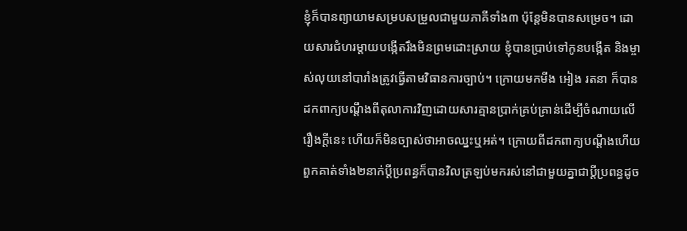ខ្ញុំក៏បានព្យាយាមសម្របសម្រួលជាមួយភាគីទាំង៣ ប៉ុន្តែមិនបានសម្រេច។ ដោយសារជំហរម្តាយបង្កើតរឹងមិនព្រមដោះស្រាយ ខ្ញុំបានប្រាប់ទៅកូនបង្កើត និងម្ចាស់លុយនៅបារាំងត្រូវធ្វើតាមវិធានការច្បាប់។ ក្រោយមកមីង អៀង រតនា ក៏បានដកពាក្យបណ្តឹងពីតុលាការវិញដោយសារគ្មានប្រាក់គ្រប់គ្រាន់ដើម្បីចំណាយលើរឿងក្តីនេះ ហើយក៏មិនច្បាស់ថាអាចឈ្នះឬអត់។ ក្រោយពីដកពាក្យបណ្តឹងហើយ ពួកគាត់ទាំង២នាក់ប្តីប្រពន្ធក៏បានវិលត្រឡប់មករស់នៅជាមួយគ្នាជាប្តីប្រពន្ធដូច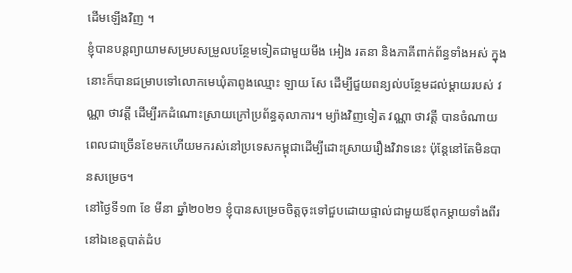ដើមឡើងវិញ ។
ខ្ញុំបានបន្តព្យាយាមសម្របសម្រួលបន្ថែមទៀតជាមួយមីង អៀង រតនា និងភាគីពាក់ព័ន្ធទាំងអស់ ក្នុងនោះក៏បានជម្រាបទៅលោកមេឃុំតាពូងឈ្មោះ ឡាយ សែ ដើម្បីជួយពន្យល់បន្ថែមដល់ម្តាយរបស់ វណ្ណា ថាវត្តី ដើម្បីរកដំណោះស្រាយក្រៅប្រព័ន្ធតុលាការ។ ម្យ៉ាងវិញទៀត វណ្ណា ថាវត្តី បានចំណាយពេលជាច្រើនខែមកហើយមករស់នៅប្រទេសកម្ពុជាដើម្បីដោះស្រាយរឿងវិវាទនេះ ប៉ុន្តែនៅតែមិនបានសម្រេច។
នៅថ្ងៃទី១៣ ខែ មីនា ឆ្នាំ២០២១ ខ្ញុំបានសម្រេចចិត្តចុះទៅជួបដោយផ្ទាល់ជាមួយឪពុកម្តាយទាំងពីរនៅឯខេត្តបាត់ដំប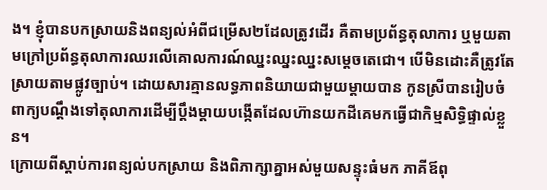ង។ ខ្ញុំបានបកស្រាយនិងពន្យល់អំពីជម្រើស២ដែលត្រូវដើរ គឺតាមប្រព័ន្ធតុលាការ ឬមួយតាមក្រៅប្រព័ន្ធតុលាការឈរលើគោលការណ៍ឈ្នះឈ្នះឈ្នះសម្តេចតេជោ។ បើមិនដោះគឺត្រូវតែស្រាយតាមផ្លូវច្បាប់។ ដោយសារគ្មានលទ្ធភាពនិយាយជាមួយម្តាយបាន កូនស្រីបានរៀបចំពាក្យបណ្តឹងទៅតុលាការដើម្បីប្តឹងម្តាយបង្កើតដែលហ៊ានយកដីគេមកធ្វើជាកិម្មសិទ្ធិផ្ទាល់ខ្លួន។
ក្រោយពីស្តាប់ការពន្យល់បកស្រាយ និងពិភាក្សាគ្នាអស់មួយសន្ទុះធំមក ភាគីឪពុ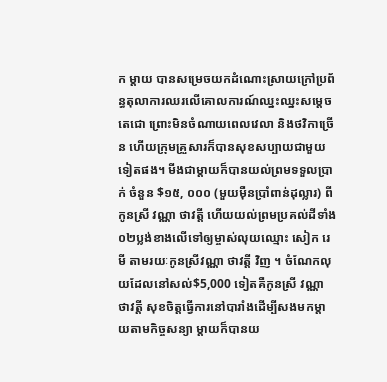ក ម្តាយ បានសម្រេចយកដំណោះស្រាយក្រៅប្រព័ន្ធតុលាការឈរលើគោលការណ៍ឈ្នះឈ្នះសម្តេចតេជោ ព្រោះមិនចំណាយពេលវេលា និងថវិកាច្រើន ហើយក្រុមគ្រួសារក៏បានសុខសប្បាយជាមួយទៀតផង។ មីងជាម្តាយក៏បានយល់ព្រមទទួលប្រាក់ ចំនួន $១៥, ០០០ (មួយម៉ឺនប្រាំពាន់ដុល្លារ) ពីកូនស្រី វណ្ណា ថាវត្តី ហើយយល់ព្រមប្រគល់ដីទាំង ០២ប្លង់ខាងលើទៅឲ្យម្ចាស់លុយឈ្មោះ សៀក រេមី តាមរយៈកូនស្រីវណ្ណា ថាវត្តី វិញ ។ ចំណែកលុយដែលនៅសល់$5,000 ទៀតគឺកូនស្រី វណ្ណា ថាវត្តី សុខចិត្តធ្វើការនៅបារាំងដើម្បីសងមកម្តាយតាមកិច្ចសន្យា ម្តាយក៏បានយ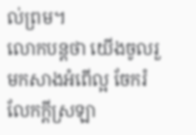ល់ព្រម។
លោកបន្តថា យើងចូលរួមកសាងអំពើល្អ ចែករំលែកក្តីស្រឡា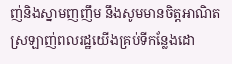ញ់និងស្នាមញញឹម នឹងសូមមានចិត្តអាណិតស្រឡាញ់ពលរដ្ឋយើងគ្រប់ទីកន្លែងដោ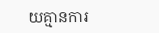យគ្មានការ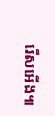រើសអើង៕